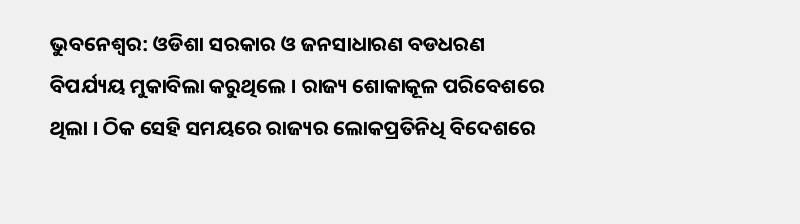ଭୁବନେଶ୍ବର: ଓଡିଶା ସରକାର ଓ ଜନସାଧାରଣ ବଡଧରଣ ବିପର୍ଯ୍ୟୟ ମୁକାବିଲା କରୁଥିଲେ । ରାଜ୍ୟ ଶୋକାକୂଳ ପରିବେଶରେ ଥିଲା । ଠିକ ସେହି ସମୟରେ ରାଜ୍ୟର ଲୋକପ୍ରତିନିଧି ବିଦେଶରେ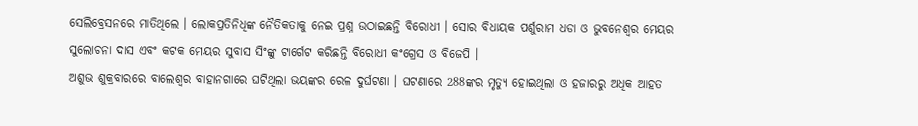ସେଲିବ୍ରେସନରେ ମାତିଥିଲେ । ଲୋକପ୍ରତିନିଧିଙ୍କ ନୈତିକତାକୁ ନେଇ ପ୍ରଶ୍ନ ଉଠାଇଛନ୍ତି ବିରୋଧୀ । ସୋର ବିଧାୟକ ପର୍ଶୁରାମ ଧଡା ଓ ଭୁବନେଶ୍ବର ମେୟର ସୁଲୋଚନା ଦାସ ଏବଂ କଟକ ମେୟର ସୁବାସ ସିଂଙ୍କୁ ଟାର୍ଗେଟ କରିଛନ୍ତି ବିରୋଧୀ କଂଗ୍ରେସ ଓ ବିଜେପି ।
ଅଶୁଭ ଶୁକ୍ରବାରରେ ବାଲେଶ୍ଵର ବାହାନଗାରେ ଘଟିଥିଲା ଭୟଙ୍କର ରେଳ ଦୁର୍ଘଟଣା । ଘଟଣାରେ 288ଙ୍କର ମୃତ୍ୟୁ ହୋଇଥିଲା ଓ ହଜାରରୁ ଅଧିକ ଆହତ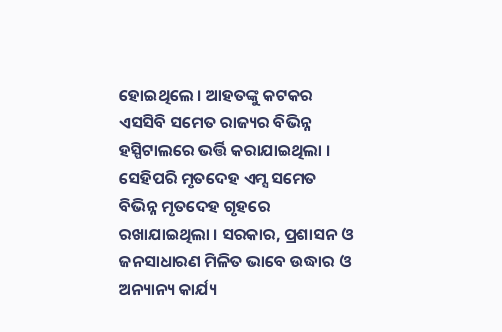ହୋଇଥିଲେ । ଆହତଙ୍କୁ କଟକର ଏସସିବି ସମେତ ରାଜ୍ୟର ବିଭିନ୍ନ ହସ୍ପିଟାଲରେ ଭର୍ତ୍ତି କରାଯାଇଥିଲା । ସେହିପରି ମୃତଦେହ ଏମ୍ସ ସମେତ ବିଭିନ୍ନ ମୃତଦେହ ଗୃହରେ ରଖାଯାଇଥିଲା । ସରକାର, ପ୍ରଶାସନ ଓ ଜନସାଧାରଣ ମିଳିତ ଭାବେ ଉଦ୍ଧାର ଓ ଅନ୍ୟାନ୍ୟ କାର୍ଯ୍ୟ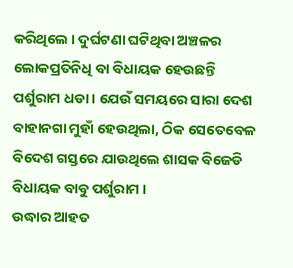କରିଥିଲେ । ଦୁର୍ଘଟଣା ଘଟିଥିବା ଅଞ୍ଚଳର ଲୋକପ୍ରତିନିଧି ବା ବିଧାୟକ ହେଉଛନ୍ତି ପର୍ଶୁରାମ ଧଡା । ଯେଉଁ ସମୟରେ ସାରା ଦେଶ ବାହାନଗା ମୁହାଁ ହେଉଥିଲା, ଠିକ ସେତେବେଳ ବିଦେଶ ଗସ୍ତରେ ଯାଉଥିଲେ ଶାସକ ବିଜେଡି ବିଧାୟକ ବାବୁ ପର୍ଶୁରାମ ।
ଉଦ୍ଧାର ଆହତ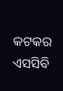କଟକର ଏସସିବି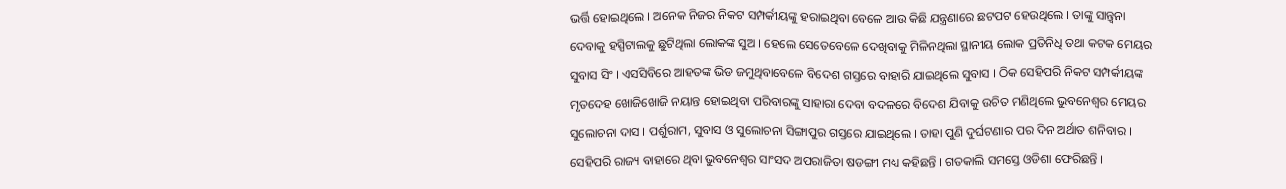ଭର୍ତ୍ତି ହୋଇଥିଲେ । ଅନେକ ନିଜର ନିକଟ ସମ୍ପର୍କୀୟଙ୍କୁ ହରାଇଥିବା ବେଳେ ଆଉ କିଛି ଯନ୍ତ୍ରଣାରେ ଛଟପଟ ହେଉଥିଲେ । ତାଙ୍କୁ ସାନ୍ତ୍ବନା ଦେବାକୁ ହସ୍ପିଟାଲକୁ ଛୁଟିଥିଲା ଲୋକଙ୍କ ସୁଅ । ହେଲେ ସେତେବେଳେ ଦେଖିବାକୁ ମିଳିନଥିଲା ସ୍ଥାନୀୟ ଲୋକ ପ୍ରତିନିଧି ତଥା କଟକ ମେୟର ସୁବାସ ସିଂ । ଏସସିବିରେ ଆହତଙ୍କ ଭିଡ ଜମୁଥିବାବେଳେ ବିଦେଶ ଗସ୍ତରେ ବାହାରି ଯାଇଥିଲେ ସୁବାସ । ଠିକ ସେହିପରି ନିକଟ ସମ୍ପର୍କୀୟଙ୍କ ମୃତଦେହ ଖୋଜିଖୋଜି ନୟାନ୍ତ ହୋଇଥିବା ପରିବାରଙ୍କୁ ସାହାରା ଦେବା ବଦଳରେ ବିଦେଶ ଯିବାକୁ ଉଚିତ ମଣିଥିଲେ ଭୁବନେଶ୍ବର ମେୟର ସୁଲୋଚନା ଦାସ । ପର୍ଶୁରାମ, ସୁବାସ ଓ ସୁଲୋଚନା ସିଙ୍ଗାପୁର ଗସ୍ତରେ ଯାଇଥିଲେ । ତାହା ପୁଣି ଦୁର୍ଘଟଣାର ପର ଦିନ ଅର୍ଥାତ ଶନିବାର । ସେହିପରି ରାଜ୍ୟ ବାହାରେ ଥିବା ଭୁବନେଶ୍ବର ସାଂସଦ ଅପରାଜିତା ଷଡଙ୍ଗୀ ମଧ୍ୟ କହିଛନ୍ତି । ଗତକାଲି ସମସ୍ତେ ଓଡିଶା ଫେରିଛନ୍ତି ।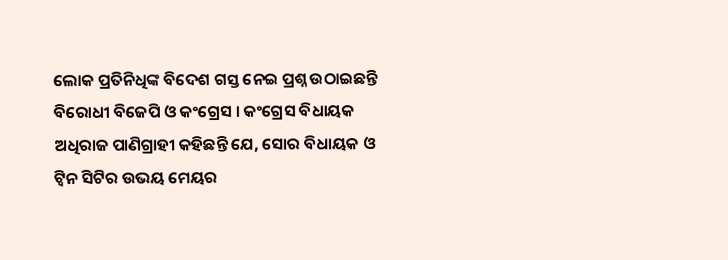ଲୋକ ପ୍ରତିନିଧିଙ୍କ ବିଦେଶ ଗସ୍ତ ନେଇ ପ୍ରଶ୍ନ ଉଠାଇଛନ୍ତି ବିରୋଧୀ ବିଜେପି ଓ କଂଗ୍ରେସ । କଂଗ୍ରେସ ବିଧାୟକ ଅଧିରାଜ ପାଣିଗ୍ରାହୀ କହିଛନ୍ତି ଯେ, ସୋର ବିଧାୟକ ଓ ଟ୍ଵିନ ସିଟିର ଉଭୟ ମେୟର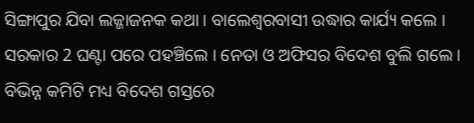ସିଙ୍ଗାପୁର ଯିବା ଲଜ୍ଜାଜନକ କଥା । ବାଲେଶ୍ବରବାସୀ ଉଦ୍ଧାର କାର୍ଯ୍ୟ କଲେ । ସରକାର 2 ଘଣ୍ଟା ପରେ ପହଞ୍ଚିଲେ । ନେତା ଓ ଅଫିସର ବିଦେଶ ବୁଲି ଗଲେ । ବିଭିନ୍ନ କମିଟି ମଧ୍ୟ ବିଦେଶ ଗସ୍ତରେ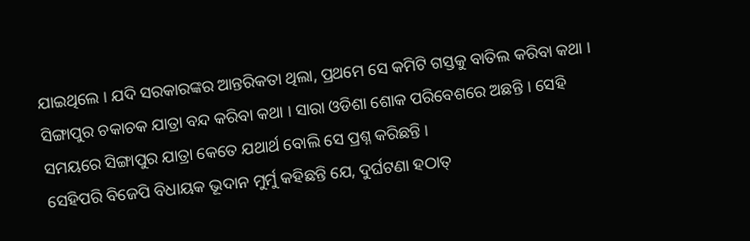ଯାଇଥିଲେ । ଯଦି ସରକାରଙ୍କର ଆନ୍ତରିକତା ଥିଲା, ପ୍ରଥମେ ସେ କମିଟି ଗସ୍ତକୁ ବାତିଲ କରିବା କଥା । ସିଙ୍ଗାପୁର ଚକାଚକ ଯାତ୍ରା ବନ୍ଦ କରିବା କଥା । ସାରା ଓଡିଶା ଶୋକ ପରିବେଶରେ ଅଛନ୍ତି । ସେହି ସମୟରେ ସିଙ୍ଗାପୁର ଯାତ୍ରା କେତେ ଯଥାର୍ଥ ବୋଲି ସେ ପ୍ରଶ୍ନ କରିଛନ୍ତି ।
ସେହିପରି ବିଜେପି ବିଧାୟକ ଭୂଦାନ ମୁର୍ମୁ କହିଛନ୍ତି ଯେ, ଦୁର୍ଘଟଣା ହଠାତ୍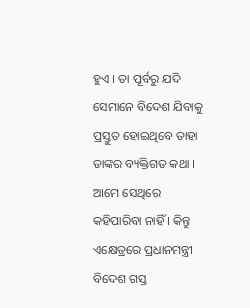ହୁଏ । ତା ପୂର୍ବରୁ ଯଦି ସେମାନେ ବିଦେଶ ଯିବାକୁ ପ୍ରସ୍ତୁତ ହୋଇଥିବେ ତାହା ତାଙ୍କର ବ୍ୟକ୍ତିଗତ କଥା । ଆମେ ସେଥିରେ କହିପାରିବା ନାହିଁ । କିନ୍ତୁ ଏକ୍ଷେତ୍ରରେ ପ୍ରଧାନମନ୍ତ୍ରୀ ବିଦେଶ ଗସ୍ତ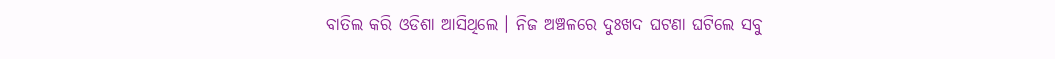ବାତିଲ କରି ଓଡିଶା ଆସିଥିଲେ । ନିଜ ଅଞ୍ଚଳରେ ଦୁଃଖଦ ଘଟଣା ଘଟିଲେ ସବୁ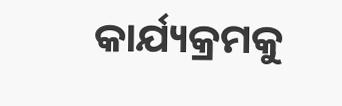କାର୍ଯ୍ୟକ୍ରମକୁ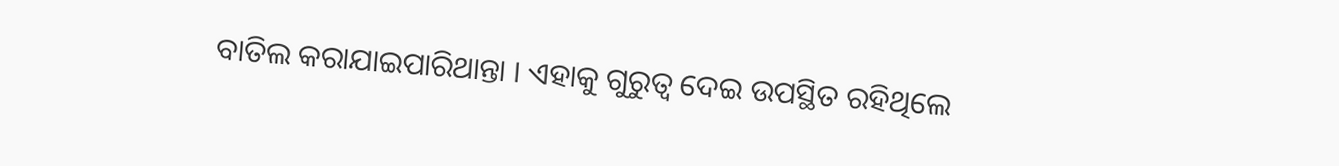ବାତିଲ କରାଯାଇପାରିଥାନ୍ତା । ଏହାକୁ ଗୁରୁତ୍ବ ଦେଇ ଉପସ୍ଥିତ ରହିଥିଲେ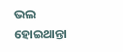ଭଲ ହୋଇଥାନ୍ତା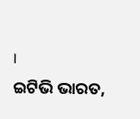।
ଇଟିଭି ଭାରତ,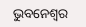ଭୁବନେଶ୍ବର